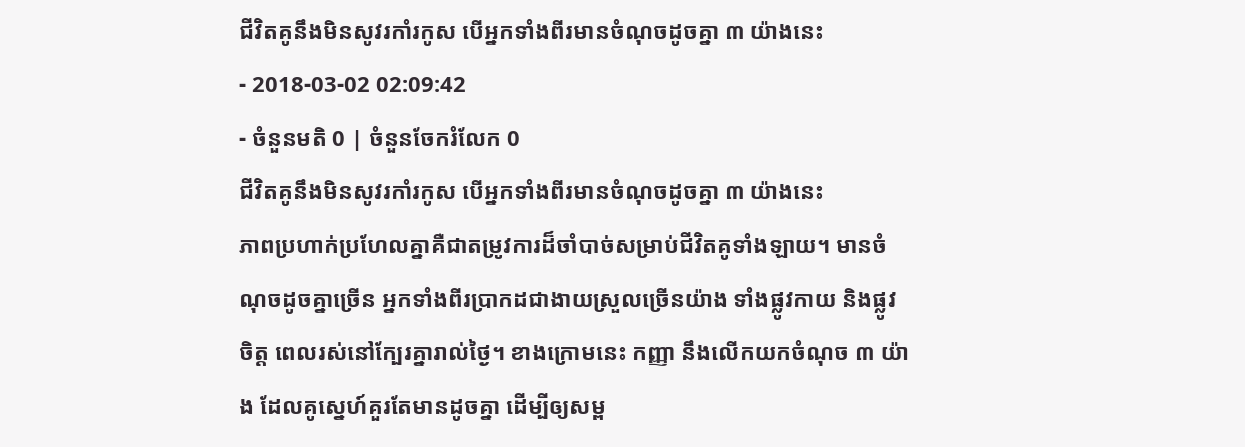ជីវិតគូនឹងមិនសូវរកាំរកូស បើអ្នកទាំងពីរមានចំណុចដូចគ្នា ៣ យ៉ាងនេះ
- 2018-03-02 02:09:42
- ចំនួនមតិ 0 | ចំនួនចែករំលែក 0
ជីវិតគូនឹងមិនសូវរកាំរកូស បើអ្នកទាំងពីរមានចំណុចដូចគ្នា ៣ យ៉ាងនេះ
ភាពប្រហាក់ប្រហែលគ្នាគឺជាតម្រូវការដ៏ចាំបាច់សម្រាប់ជីវិតគូទាំងឡាយ។ មានចំណុចដូចគ្នាច្រើន អ្នកទាំងពីរប្រាកដជាងាយស្រួលច្រើនយ៉ាង ទាំងផ្លូវកាយ និងផ្លូវចិត្ត ពេលរស់នៅក្បែរគ្នារាល់ថ្ងៃ។ ខាងក្រោមនេះ កញ្ញា នឹងលើកយកចំណុច ៣ យ៉ាង ដែលគូស្នេហ៍គួរតែមានដូចគ្នា ដើម្បីឲ្យសម្ព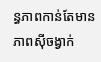ន្ធភាពកាន់តែមានភាពស៊ីចង្វាក់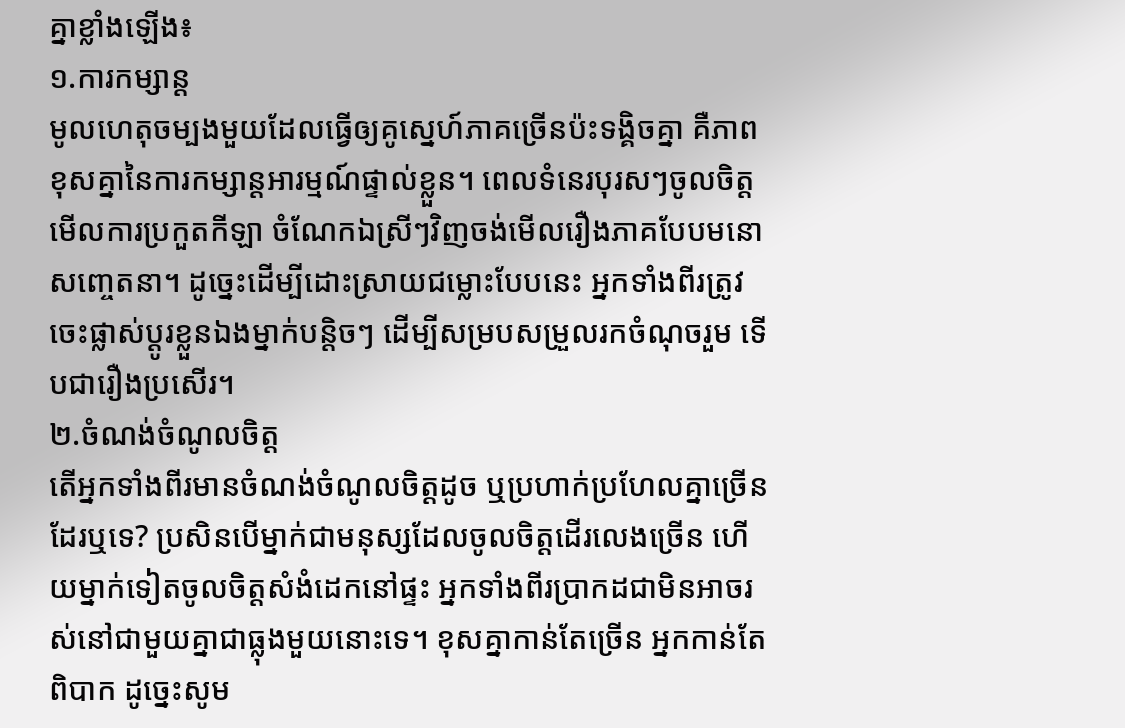គ្នាខ្លាំងឡើង៖
១.ការកម្សាន្ត
មូលហេតុចម្បងមួយដែលធ្វើឲ្យគូស្នេហ៍ភាគច្រើនប៉ះទង្គិចគ្នា គឺភាពខុសគ្នានៃការកម្សាន្តអារម្មណ៍ផ្ទាល់ខ្លួន។ ពេលទំនេរបុរសៗចូលចិត្តមើលការប្រកួតកីឡា ចំណែកឯស្រីៗវិញចង់មើលរឿងភាគបែបមនោសញ្ចេតនា។ ដូច្នេះដើម្បីដោះស្រាយជម្លោះបែបនេះ អ្នកទាំងពីរត្រូវចេះផ្លាស់ប្ដូរខ្លួនឯងម្នាក់បន្តិចៗ ដើម្បីសម្របសម្រួលរកចំណុចរួម ទើបជារឿងប្រសើរ។
២.ចំណង់ចំណូលចិត្ត
តើអ្នកទាំងពីរមានចំណង់ចំណូលចិត្តដូច ឬប្រហាក់ប្រហែលគ្នាច្រើនដែរឬទេ? ប្រសិនបើម្នាក់ជាមនុស្សដែលចូលចិត្តដើរលេងច្រើន ហើយម្នាក់ទៀតចូលចិត្តសំងំដេកនៅផ្ទះ អ្នកទាំងពីរប្រាកដជាមិនអាចរស់នៅជាមួយគ្នាជាធ្លុងមួយនោះទេ។ ខុសគ្នាកាន់តែច្រើន អ្នកកាន់តែពិបាក ដូច្នេះសូម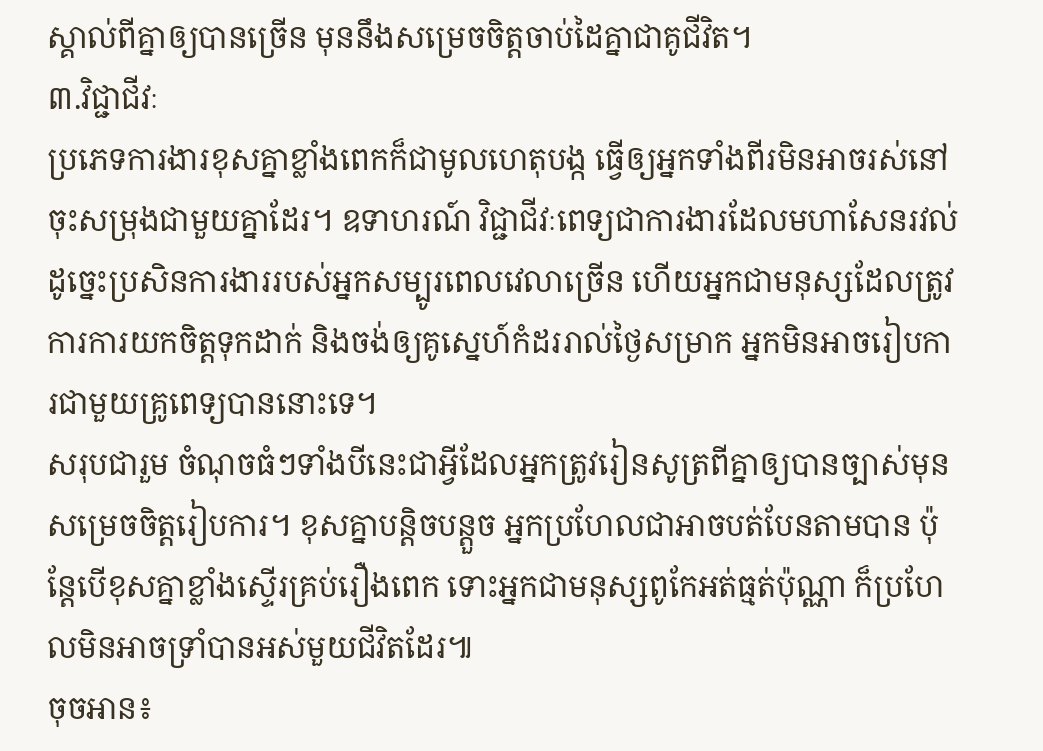ស្គាល់ពីគ្នាឲ្យបានច្រើន មុននឹងសម្រេចចិត្តចាប់ដៃគ្នាជាគូជីវិត។
៣.វិជ្ជាជីវៈ
ប្រភេទការងារខុសគ្នាខ្លាំងពេកក៏ជាមូលហេតុបង្ក ធ្វើឲ្យអ្នកទាំងពីរមិនអាចរស់នៅចុះសម្រុងជាមួយគ្នាដែរ។ ឧទាហរណ៍ វិជ្ជាជីវៈពេទ្យជាការងារដែលមហាសែនរវល់ ដូច្នេះប្រសិនការងាររបស់អ្នកសម្បូរពេលវេលាច្រើន ហើយអ្នកជាមនុស្សដែលត្រូវការការយកចិត្តទុកដាក់ និងចង់ឲ្យគូស្នេហ៍កំដររាល់ថ្ងៃសម្រាក អ្នកមិនអាចរៀបការជាមួយគ្រូពេទ្យបាននោះទេ។
សរុបជារួម ចំណុចធំៗទាំងបីនេះជាអ្វីដែលអ្នកត្រូវរៀនសូត្រពីគ្នាឲ្យបានច្បាស់មុនសម្រេចចិត្តរៀបការ។ ខុសគ្នាបន្តិចបន្តួច អ្នកប្រហែលជាអាចបត់បែនតាមបាន ប៉ុន្តែបើខុសគ្នាខ្លាំងស្ទើរគ្រប់រឿងពេក ទោះអ្នកជាមនុស្សពូកែអត់ធ្មត់ប៉ុណ្ណា ក៏ប្រហែលមិនអាចទ្រាំបានអស់មួយជីវិតដែរ៕
ចុចអាន៖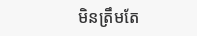មិនត្រឹមតែ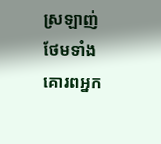ស្រឡាញ់ ថែមទាំងគោរពអ្នក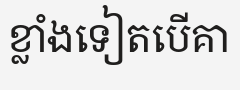ខ្លាំងទៀតបើគា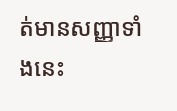ត់មានសញ្ញាទាំងនេះ